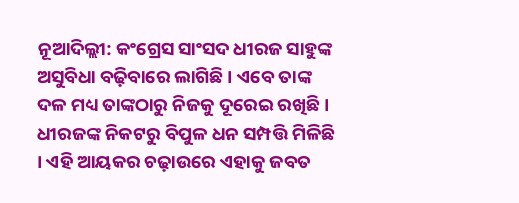ନୂଆଦିଲ୍ଲୀ: କଂଗ୍ରେସ ସାଂସଦ ଧୀରଜ ସାହୁଙ୍କ ଅସୁବିଧା ବଢ଼ିବାରେ ଲାଗିଛି । ଏବେ ତାଙ୍କ ଦଳ ମଧ୍ୟ ତାଙ୍କଠାରୁ ନିଜକୁ ଦୂରେଇ ରଖିଛି । ଧୀରଜଙ୍କ ନିକଟରୁ ବିପୁଳ ଧନ ସମ୍ପତ୍ତି ମିଳିଛି । ଏହି ଆୟକର ଚଢ଼ାଉରେ ଏହାକୁ ଜବତ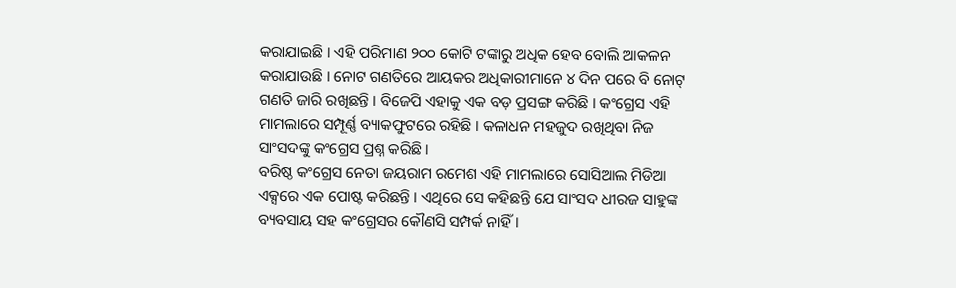କରାଯାଇଛି । ଏହି ପରିମାଣ ୨୦୦ କୋଟି ଟଙ୍କାରୁ ଅଧିକ ହେବ ବୋଲି ଆକଳନ କରାଯାଉଛି । ନୋଟ ଗଣତିରେ ଆୟକର ଅଧିକାରୀମାନେ ୪ ଦିନ ପରେ ବି ନୋଟ୍ ଗଣତି ଜାରି ରଖିଛନ୍ତି । ବିଜେପି ଏହାକୁ ଏକ ବଡ଼ ପ୍ରସଙ୍ଗ କରିଛି । କଂଗ୍ରେସ ଏହି ମାମଲାରେ ସମ୍ପୂର୍ଣ୍ଣ ବ୍ୟାକଫୁଟରେ ରହିଛି । କଳାଧନ ମହଜୁଦ ରଖିଥିବା ନିଜ ସାଂସଦଙ୍କୁ କଂଗ୍ରେସ ପ୍ରଶ୍ନ କରିଛି ।
ବରିଷ୍ଠ କଂଗ୍ରେସ ନେତା ଜୟରାମ ରମେଶ ଏହି ମାମଲାରେ ସୋସିଆଲ ମିଡିଆ ଏକ୍ସରେ ଏକ ପୋଷ୍ଟ କରିଛନ୍ତି । ଏଥିରେ ସେ କହିଛନ୍ତି ଯେ ସାଂସଦ ଧୀରଜ ସାହୁଙ୍କ ବ୍ୟବସାୟ ସହ କଂଗ୍ରେସର କୌଣସି ସମ୍ପର୍କ ନାହିଁ ।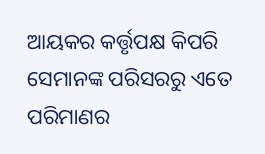ଆୟକର କର୍ତ୍ତୃପକ୍ଷ କିପରି ସେମାନଙ୍କ ପରିସରରୁ ଏତେ ପରିମାଣର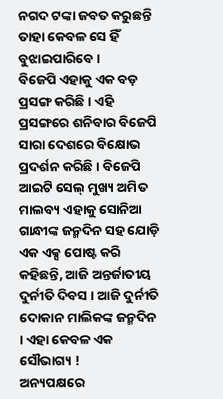ନଗଦ ଟଙ୍କା ଜବତ କରୁଛନ୍ତି ତାହା କେବଳ ସେ ହିଁ ବୁଝାଇପାରିବେ ।
ବିଜେପି ଏହାକୁ ଏକ ବଡ଼ ପ୍ରସଙ୍ଗ କରିଛି । ଏହି ପ୍ରସଙ୍ଗରେ ଶନିବାର ବିଜେପି ସାରା ଦେଶରେ ବିକ୍ଷୋଭ ପ୍ରଦର୍ଶନ କରିଛି । ବିଜେପି ଆଇଟି ସେଲ୍ ମୁଖ୍ୟ ଅମିତ ମାଲବ୍ୟ ଏହାକୁ ସୋନିଆ ଗାନ୍ଧୀଙ୍କ ଜନ୍ମଦିନ ସହ ଯୋଡ଼ି ଏକ ଏକ୍ସ ପୋଷ୍ଟ କରି କହିଛନ୍ତି, ଆଜି ଅନ୍ତର୍ଜାତୀୟ ଦୁର୍ନୀତି ଦିବସ । ଆଜି ଦୁର୍ନୀତି ଦୋକାନ ମାଲିକଙ୍କ ଜନ୍ମଦିନ । ଏହା କେବଳ ଏକ ସୌଭାଗ୍ୟ !
ଅନ୍ୟପକ୍ଷରେ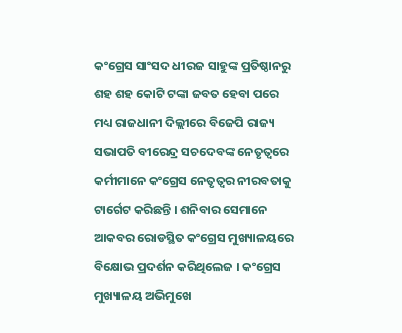କଂଗ୍ରେସ ସାଂସଦ ଧୀରଜ ସାହୁଙ୍କ ପ୍ରତିଷ୍ଠାନରୁ ଶହ ଶହ କୋଟି ଟଙ୍କା ଜବତ ହେବା ପରେ ମଧ୍ୟ ରାଜଧାନୀ ଦିଲ୍ଲୀରେ ବିଜେପି ରାଜ୍ୟ ସଭାପତି ବୀରେନ୍ଦ୍ର ସଚଦେବଙ୍କ ନେତୃତ୍ୱରେ କର୍ମୀମାନେ କଂଗ୍ରେସ ନେତୃତ୍ୱର ନୀରବତାକୁ ଟାର୍ଗେଟ କରିଛନ୍ତି । ଶନିବାର ସେମାନେ ଆକବର ରୋଡସ୍ଥିତ କଂଗ୍ରେସ ମୁଖ୍ୟାଳୟରେ ବିକ୍ଷୋଭ ପ୍ରଦର୍ଶନ କରିଥିଲେଜ । କଂଗ୍ରେସ ମୁଖ୍ୟାଳୟ ଅଭିମୁଖେ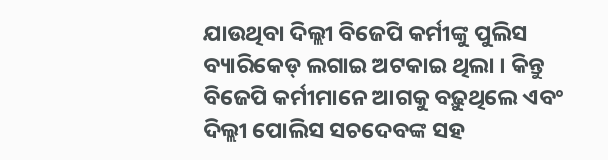ଯାଉଥିବା ଦିଲ୍ଲୀ ବିଜେପି କର୍ମୀଙ୍କୁ ପୁଲିସ ବ୍ୟାରିକେଡ୍ ଲଗାଇ ଅଟକାଇ ଥିଲା । କିନ୍ତୁ ବିଜେପି କର୍ମୀମାନେ ଆଗକୁ ବଢ଼ୁଥିଲେ ଏବଂ ଦିଲ୍ଲୀ ପୋଲିସ ସଚଦେବଙ୍କ ସହ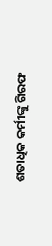ଶତାଧିକ କର୍ମୀଙ୍କୁ ଗିରଫ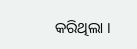କରିଥିଲା ।